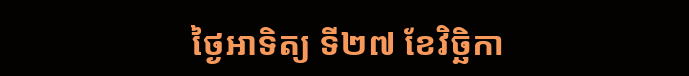ថ្ងៃអាទិត្យ ទី២៧ ខែវិច្ឆិកា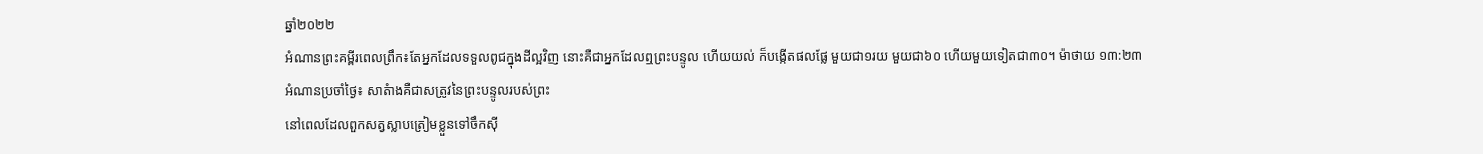ឆ្នាំ២០២២
អំណានព្រះគម្ពីរពេលព្រឹក៖តែអ្នកដែលទទួលពូជក្នុងដីល្អវិញ នោះគឺជាអ្នកដែលឮព្រះបន្ទូល ហើយយល់ ក៏បង្កើតផលផ្លែ មួយជា១រយ មួយជា៦០ ហើយមួយទៀតជា៣០។ ម៉ាថាយ ១៣:២៣
អំណានប្រចាំថ្ងៃ៖ សាតំាងគឺជាសត្រូវនៃព្រះបន្ទូលរបស់ព្រះ
នៅពេលដែលពួកសត្វស្លាបត្រៀមខ្លួនទៅចឹកសុី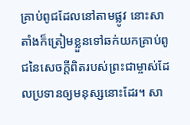គ្រាប់ពូជដែលនៅតាមផ្លូវ នោះសាតាំងក៏ត្រៀមខ្លួនទៅឆក់យកគ្រាប់ពូជនៃសេចក្តីពិតរបស់ព្រះជាម្ចាស់ដែលប្រទានឲ្យមនុស្សនោះដែរ។ សា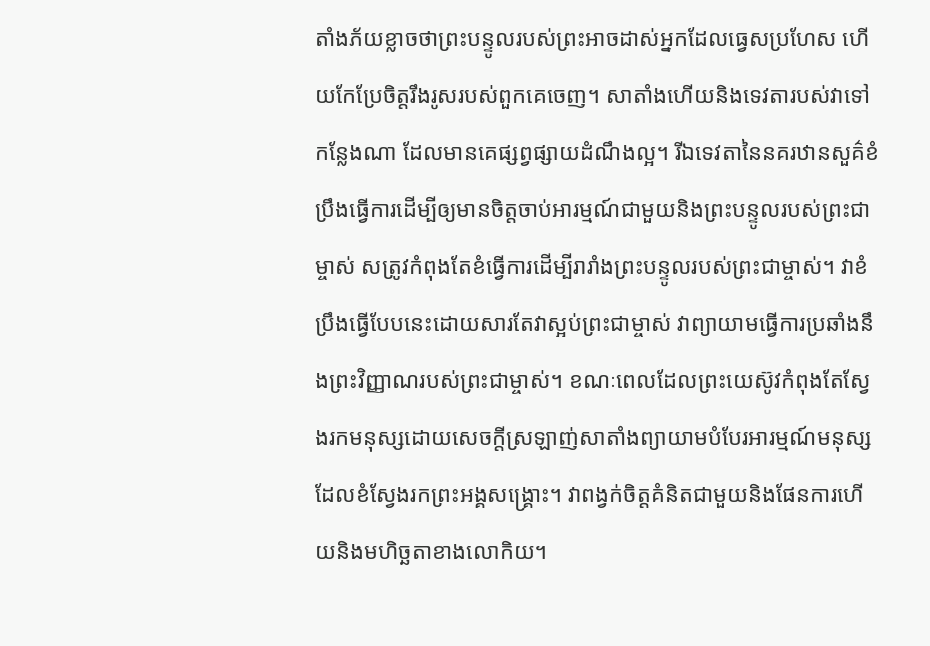តាំងភ័យខ្លាចថាព្រះបន្ទូលរបស់ព្រះអាចដាស់អ្នកដែលធ្វេសប្រហែស ហើយកែប្រែចិត្តរឹងរូសរបស់ពួកគេចេញ។ សាតាំងហើយនិងទេវតារបស់វាទៅកន្លែងណា ដែលមានគេផ្សព្វផ្សាយដំណឹងល្អ។ រីឯទេវតានៃនគរឋានសួគ៌ខំប្រឹងធ្វើការដើម្បីឲ្យមានចិត្តចាប់អារម្មណ៍ជាមួយនិងព្រះបន្ទូលរបស់ព្រះជាម្ចាស់ សត្រូវកំពុងតែខំធ្វើការដើម្បីរារាំងព្រះបន្ទូលរបស់ព្រះជាម្ចាស់។ វាខំប្រឹងធ្វើបែបនេះដោយសារតែវាស្អប់ព្រះជាម្ចាស់ វាព្យាយាមធ្វើការប្រឆាំងនឹងព្រះវិញ្ញាណរបស់ព្រះជាម្ចាស់។ ខណៈពេលដែលព្រះយេស៊ូវកំពុងតែស្វែងរកមនុស្សដោយសេចក្តីស្រឡាញ់សាតាំងព្យាយាមបំបែរអារម្មណ៍មនុស្សដែលខំស្វែងរកព្រះអង្គសង្គ្រោះ។ វាពង្វក់ចិត្តគំនិតជាមួយនិងផែនការហើយនិងមហិច្ឆតាខាងលោកិយ។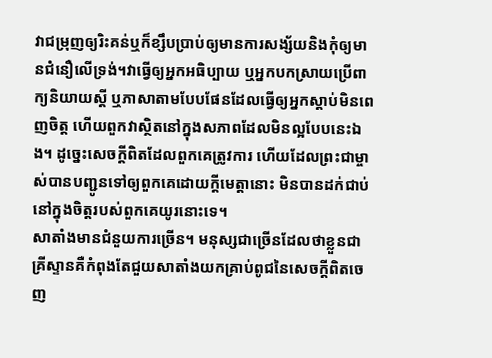វាជម្រុញឲ្យរិះគន់ឬក៏ខ្សឹបប្រាប់ឲ្យមានការសង្ស័យនិងកុំឲ្យមានជំនឿលើទ្រង់។វាធ្វើឲ្យអ្នកអធិប្បាយ ឬអ្នកបកស្រាយប្រើពាក្យនិយាយស្តី ឬភាសាតាមបែបផែនដែលធ្វើឲ្យអ្នកស្តាប់មិនពេញចិត្ត ហើយពួកវាស្ថិតនៅក្នុងសភាពដែលមិនល្អបែបនេះឯង។ ដូច្នេះសេចក្តីពិតដែលពួកគេត្រូវការ ហើយដែលព្រះជាម្ចាស់បានបញ្ជូនទៅឲ្យពួកគេដោយក្តីមេត្តានោះ មិនបានដក់ជាប់នៅក្នុងចិត្តរបស់ពួកគេយូរនោះទេ។
សាតាំងមានជំនួយការច្រើន។ មនុស្សជាច្រើនដែលថាខ្លួនជាគ្រីស្ទានគឺកំពុងតែជួយសាតាំងយកគ្រាប់ពូជនៃសេចក្តីពិតចេញ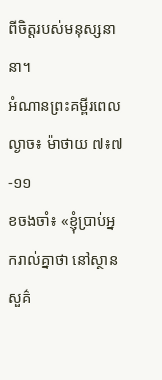ពីចិត្តរបស់មនុស្សនានា។
អំណានព្រះគម្ពីរពេលល្ងាច៖ ម៉ាថាយ ៧៖៧-១១
ខចងចាំ៖ «ខ្ញុំប្រាប់អ្នករាល់គ្នាថា នៅស្ថានសួគ៌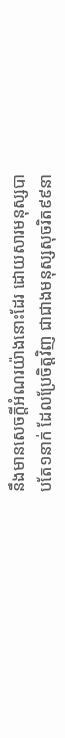នឹងមានសេចក្តីអំណរយ៉ាងនោះដែរ ដោយសារមនុស្សបាបតែ១នាក់ ដែលប្រែចិត្តវិញ ជាជាងមនុស្សសុចរិត៩៩នា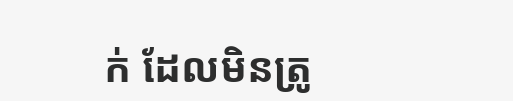ក់ ដែលមិនត្រូ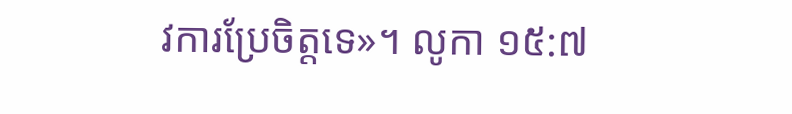វការប្រែចិត្តទេ»។ លូកា ១៥:៧